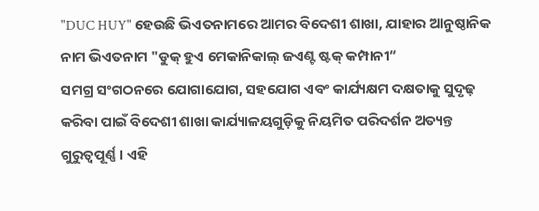"DUC HUY" ହେଉଛି ଭିଏତନାମରେ ଆମର ବିଦେଶୀ ଶାଖା, ଯାହାର ଆନୁଷ୍ଠାନିକ ନାମ ଭିଏତନାମ "ଡୁକ୍ ହୁଏ ମେକାନିକାଲ୍ ଜଏଣ୍ଟ ଷ୍ଟକ୍ କମ୍ପାନୀ“
ସମଗ୍ର ସଂଗଠନରେ ଯୋଗାଯୋଗ, ସହଯୋଗ ଏବଂ କାର୍ଯ୍ୟକ୍ଷମ ଦକ୍ଷତାକୁ ସୁଦୃଢ଼ କରିବା ପାଇଁ ବିଦେଶୀ ଶାଖା କାର୍ଯ୍ୟାଳୟଗୁଡ଼ିକୁ ନିୟମିତ ପରିଦର୍ଶନ ଅତ୍ୟନ୍ତ ଗୁରୁତ୍ୱପୂର୍ଣ୍ଣ। ଏହି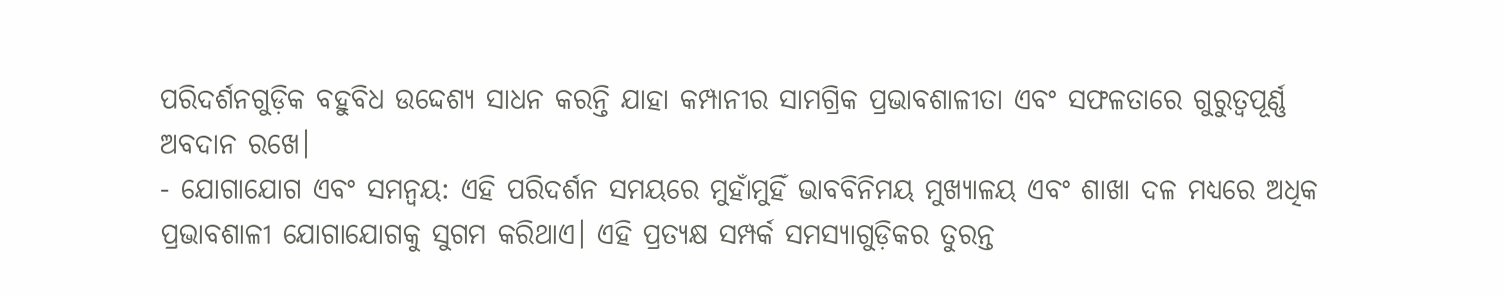ପରିଦର୍ଶନଗୁଡ଼ିକ ବହୁବିଧ ଉଦ୍ଦେଶ୍ୟ ସାଧନ କରନ୍ତି ଯାହା କମ୍ପାନୀର ସାମଗ୍ରିକ ପ୍ରଭାବଶାଳୀତା ଏବଂ ସଫଳତାରେ ଗୁରୁତ୍ୱପୂର୍ଣ୍ଣ ଅବଦାନ ରଖେ।
- ଯୋଗାଯୋଗ ଏବଂ ସମନ୍ୱୟ: ଏହି ପରିଦର୍ଶନ ସମୟରେ ମୁହାଁମୁହିଁ ଭାବବିନିମୟ ମୁଖ୍ୟାଳୟ ଏବଂ ଶାଖା ଦଳ ମଧ୍ୟରେ ଅଧିକ ପ୍ରଭାବଶାଳୀ ଯୋଗାଯୋଗକୁ ସୁଗମ କରିଥାଏ। ଏହି ପ୍ରତ୍ୟକ୍ଷ ସମ୍ପର୍କ ସମସ୍ୟାଗୁଡ଼ିକର ତୁରନ୍ତ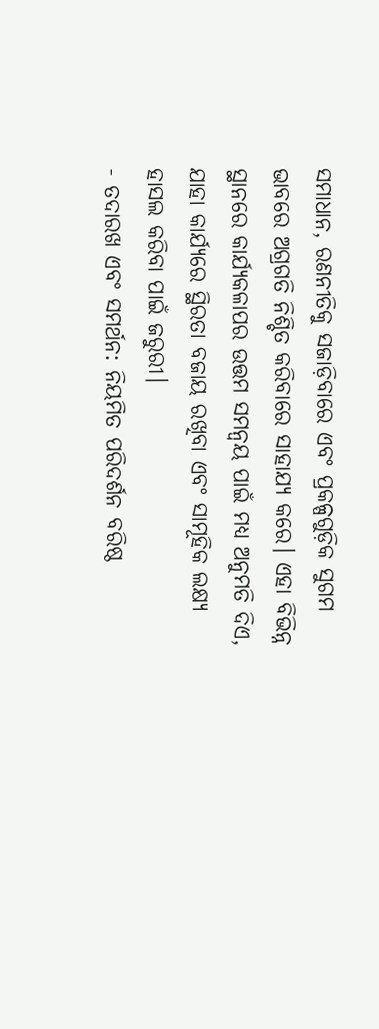ସମାଧାନ, ରଣନୀତିକୁ ସଜାଡ଼ିବାରେ ଏବଂ ପ୍ରକଳ୍ପଗୁଡ଼ିକ ସୁଗମ ଭାବରେ ଅଗ୍ରଗତି ନିଶ୍ଚିତ କରିବାରେ ସାହାଯ୍ୟ କରେ। ଏହା ବିଭିନ୍ନ ସ୍ଥାନରେ କାର୍ଯ୍ୟକଳାପର ଉତ୍ତମ ସମନ୍ୱୟ ପାଇଁ ମଧ୍ୟ ଅନୁମତି ଦିଏ, ଯାହା କାର୍ଯ୍ୟରେ ସ୍ଥିରତା ବଜାୟ ରଖିବା ଏବଂ ସାମୂହିକ ଲକ୍ଷ୍ୟ ହାସଲ କରିବା ପାଇଁ ଜରୁରୀ।
- ତଦାରଖ ଏବଂ ସମର୍ଥନ: ନିୟମିତ ପରିଦର୍ଶନ ବରିଷ୍ଠ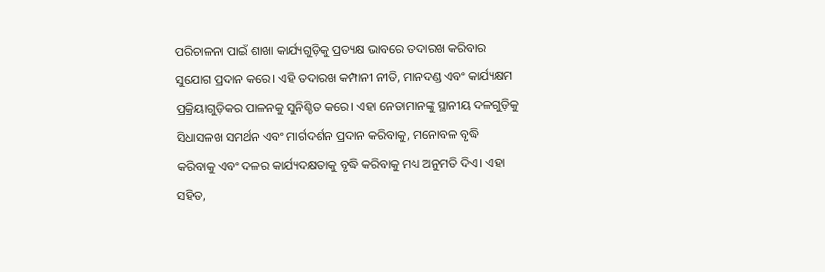ପରିଚାଳନା ପାଇଁ ଶାଖା କାର୍ଯ୍ୟଗୁଡ଼ିକୁ ପ୍ରତ୍ୟକ୍ଷ ଭାବରେ ତଦାରଖ କରିବାର ସୁଯୋଗ ପ୍ରଦାନ କରେ। ଏହି ତଦାରଖ କମ୍ପାନୀ ନୀତି, ମାନଦଣ୍ଡ ଏବଂ କାର୍ଯ୍ୟକ୍ଷମ ପ୍ରକ୍ରିୟାଗୁଡ଼ିକର ପାଳନକୁ ସୁନିଶ୍ଚିତ କରେ। ଏହା ନେତାମାନଙ୍କୁ ସ୍ଥାନୀୟ ଦଳଗୁଡ଼ିକୁ ସିଧାସଳଖ ସମର୍ଥନ ଏବଂ ମାର୍ଗଦର୍ଶନ ପ୍ରଦାନ କରିବାକୁ, ମନୋବଳ ବୃଦ୍ଧି କରିବାକୁ ଏବଂ ଦଳର କାର୍ଯ୍ୟଦକ୍ଷତାକୁ ବୃଦ୍ଧି କରିବାକୁ ମଧ୍ୟ ଅନୁମତି ଦିଏ। ଏହା ସହିତ,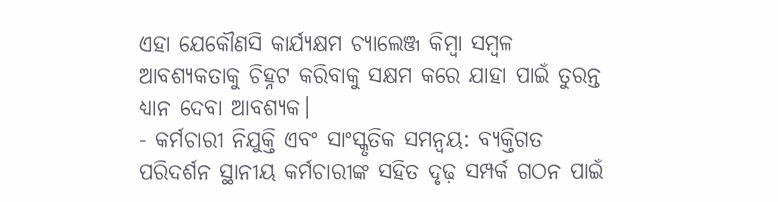ଏହା ଯେକୌଣସି କାର୍ଯ୍ୟକ୍ଷମ ଚ୍ୟାଲେଞ୍ଜ କିମ୍ବା ସମ୍ବଳ ଆବଶ୍ୟକତାକୁ ଚିହ୍ନଟ କରିବାକୁ ସକ୍ଷମ କରେ ଯାହା ପାଇଁ ତୁରନ୍ତ ଧ୍ୟାନ ଦେବା ଆବଶ୍ୟକ।
- କର୍ମଚାରୀ ନିଯୁକ୍ତି ଏବଂ ସାଂସ୍କୃତିକ ସମନ୍ୱୟ: ବ୍ୟକ୍ତିଗତ ପରିଦର୍ଶନ ସ୍ଥାନୀୟ କର୍ମଚାରୀଙ୍କ ସହିତ ଦୃଢ଼ ସମ୍ପର୍କ ଗଠନ ପାଇଁ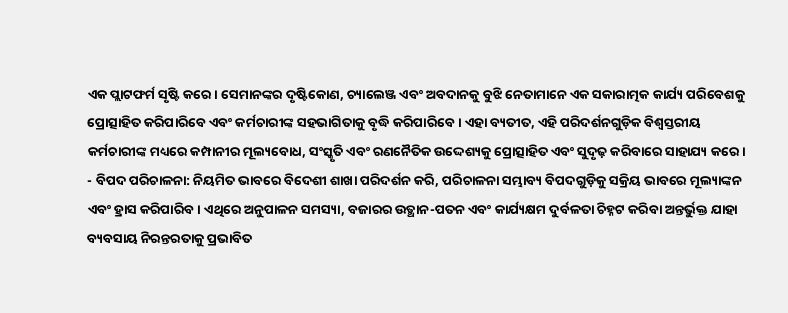ଏକ ପ୍ଲାଟଫର୍ମ ସୃଷ୍ଟି କରେ। ସେମାନଙ୍କର ଦୃଷ୍ଟିକୋଣ, ଚ୍ୟାଲେଞ୍ଜ ଏବଂ ଅବଦାନକୁ ବୁଝି ନେତାମାନେ ଏକ ସକାରାତ୍ମକ କାର୍ଯ୍ୟ ପରିବେଶକୁ ପ୍ରୋତ୍ସାହିତ କରିପାରିବେ ଏବଂ କର୍ମଚାରୀଙ୍କ ସହଭାଗିତାକୁ ବୃଦ୍ଧି କରିପାରିବେ। ଏହା ବ୍ୟତୀତ, ଏହି ପରିଦର୍ଶନଗୁଡ଼ିକ ବିଶ୍ୱସ୍ତରୀୟ କର୍ମଚାରୀଙ୍କ ମଧ୍ୟରେ କମ୍ପାନୀର ମୂଲ୍ୟବୋଧ, ସଂସ୍କୃତି ଏବଂ ରଣନୈତିକ ଉଦ୍ଦେଶ୍ୟକୁ ପ୍ରୋତ୍ସାହିତ ଏବଂ ସୁଦୃଢ଼ କରିବାରେ ସାହାଯ୍ୟ କରେ।
- ବିପଦ ପରିଚାଳନା: ନିୟମିତ ଭାବରେ ବିଦେଶୀ ଶାଖା ପରିଦର୍ଶନ କରି, ପରିଚାଳନା ସମ୍ଭାବ୍ୟ ବିପଦଗୁଡ଼ିକୁ ସକ୍ରିୟ ଭାବରେ ମୂଲ୍ୟାଙ୍କନ ଏବଂ ହ୍ରାସ କରିପାରିବ। ଏଥିରେ ଅନୁପାଳନ ସମସ୍ୟା, ବଜାରର ଉତ୍ଥାନ-ପତନ ଏବଂ କାର୍ଯ୍ୟକ୍ଷମ ଦୁର୍ବଳତା ଚିହ୍ନଟ କରିବା ଅନ୍ତର୍ଭୁକ୍ତ ଯାହା ବ୍ୟବସାୟ ନିରନ୍ତରତାକୁ ପ୍ରଭାବିତ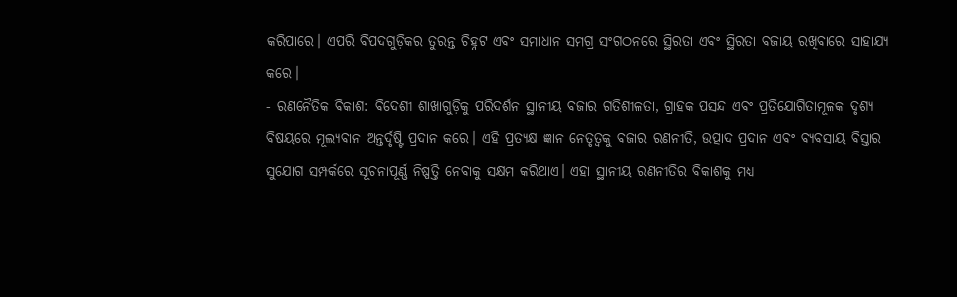କରିପାରେ। ଏପରି ବିପଦଗୁଡ଼ିକର ତୁରନ୍ତ ଚିହ୍ନଟ ଏବଂ ସମାଧାନ ସମଗ୍ର ସଂଗଠନରେ ସ୍ଥିରତା ଏବଂ ସ୍ଥିରତା ବଜାୟ ରଖିବାରେ ସାହାଯ୍ୟ କରେ।
- ରଣନୈତିକ ବିକାଶ: ବିଦେଶୀ ଶାଖାଗୁଡ଼ିକୁ ପରିଦର୍ଶନ ସ୍ଥାନୀୟ ବଜାର ଗତିଶୀଳତା, ଗ୍ରାହକ ପସନ୍ଦ ଏବଂ ପ୍ରତିଯୋଗିତାମୂଳକ ଦୃଶ୍ୟ ବିଷୟରେ ମୂଲ୍ୟବାନ ଅନ୍ତର୍ଦୃଷ୍ଟି ପ୍ରଦାନ କରେ। ଏହି ପ୍ରତ୍ୟକ୍ଷ ଜ୍ଞାନ ନେତୃତ୍ୱକୁ ବଜାର ରଣନୀତି, ଉତ୍ପାଦ ପ୍ରଦାନ ଏବଂ ବ୍ୟବସାୟ ବିସ୍ତାର ସୁଯୋଗ ସମ୍ପର୍କରେ ସୂଚନାପୂର୍ଣ୍ଣ ନିଷ୍ପତ୍ତି ନେବାକୁ ସକ୍ଷମ କରିଥାଏ। ଏହା ସ୍ଥାନୀୟ ରଣନୀତିର ବିକାଶକୁ ମଧ୍ୟ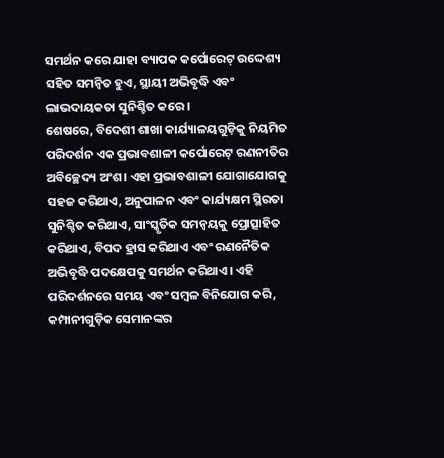ସମର୍ଥନ କରେ ଯାହା ବ୍ୟାପକ କର୍ପୋରେଟ୍ ଉଦ୍ଦେଶ୍ୟ ସହିତ ସମନ୍ୱିତ ହୁଏ, ସ୍ଥାୟୀ ଅଭିବୃଦ୍ଧି ଏବଂ ଲାଭଦାୟକତା ସୁନିଶ୍ଚିତ କରେ।
ଶେଷରେ, ବିଦେଶୀ ଶାଖା କାର୍ଯ୍ୟାଳୟଗୁଡ଼ିକୁ ନିୟମିତ ପରିଦର୍ଶନ ଏକ ପ୍ରଭାବଶାଳୀ କର୍ପୋରେଟ୍ ରଣନୀତିର ଅବିଚ୍ଛେଦ୍ୟ ଅଂଶ। ଏହା ପ୍ରଭାବଶାଳୀ ଯୋଗାଯୋଗକୁ ସହଜ କରିଥାଏ, ଅନୁପାଳନ ଏବଂ କାର୍ଯ୍ୟକ୍ଷମ ସ୍ଥିରତା ସୁନିଶ୍ଚିତ କରିଥାଏ, ସାଂସ୍କୃତିକ ସମନ୍ୱୟକୁ ପ୍ରୋତ୍ସାହିତ କରିଥାଏ, ବିପଦ ହ୍ରାସ କରିଥାଏ ଏବଂ ରଣନୈତିକ ଅଭିବୃଦ୍ଧି ପଦକ୍ଷେପକୁ ସମର୍ଥନ କରିଥାଏ। ଏହି ପରିଦର୍ଶନରେ ସମୟ ଏବଂ ସମ୍ବଳ ବିନିଯୋଗ କରି, କମ୍ପାନୀଗୁଡ଼ିକ ସେମାନଙ୍କର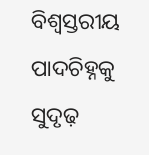ବିଶ୍ୱସ୍ତରୀୟ ପାଦଚିହ୍ନକୁ ସୁଦୃଢ଼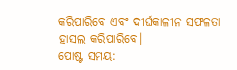କରିପାରିବେ ଏବଂ ଦୀର୍ଘକାଳୀନ ସଫଳତା ହାସଲ କରିପାରିବେ।
ପୋଷ୍ଟ ସମୟ: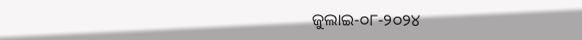ଜୁଲାଇ-୦୮-୨୦୨୪